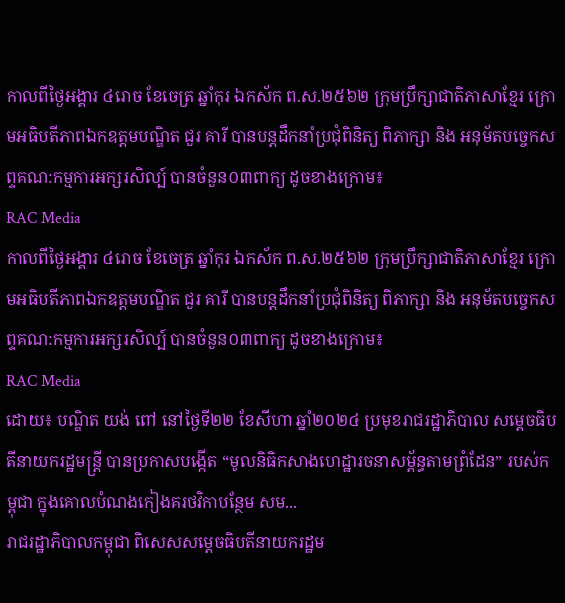កាលពីថ្ងៃអង្គារ ៤រោច ខែចេត្រ ឆ្នាំកុរ ឯកស័ក ព.ស.២៥៦២ ក្រុមប្រឹក្សាជាតិភាសាខ្មែរ ក្រោមអធិបតីភាពឯកឧត្តមបណ្ឌិត ជួរ គារី បានបន្តដឹកនាំប្រជុំពិនិត្យ ពិភាក្សា និង អនុម័តបច្ចេកសព្ទគណ:កម្មការអក្សរសិល្ប៍ បានចំនួន០៣ពាក្យ ដូចខាងក្រោម៖
RAC Media
កាលពីថ្ងៃអង្គារ ៤រោច ខែចេត្រ ឆ្នាំកុរ ឯកស័ក ព.ស.២៥៦២ ក្រុមប្រឹក្សាជាតិភាសាខ្មែរ ក្រោមអធិបតីភាពឯកឧត្តមបណ្ឌិត ជួរ គារី បានបន្តដឹកនាំប្រជុំពិនិត្យ ពិភាក្សា និង អនុម័តបច្ចេកសព្ទគណ:កម្មការអក្សរសិល្ប៍ បានចំនួន០៣ពាក្យ ដូចខាងក្រោម៖
RAC Media
ដោយ៖ បណ្ឌិត យង់ ពៅ នៅថ្ងៃទី២២ ខែសីហា ឆ្នាំ២០២៤ ប្រមុខរាជរដ្ឋាភិបាល សម្ដេចធិបតីនាយករដ្ឋមន្ត្រី បានប្រកាសបង្កើត “មូលនិធិកសាងហេដ្ឋារចនាសម្ព័ន្ធតាមព្រំដែន” របស់កម្ពុជា ក្នុងគោលបំណងកៀងគរថវិកាបន្ថែម សម...
រាជរដ្ឋាភិបាលកម្ពុជា ពិសេសសម្ដេចធិបតីនាយករដ្ឋម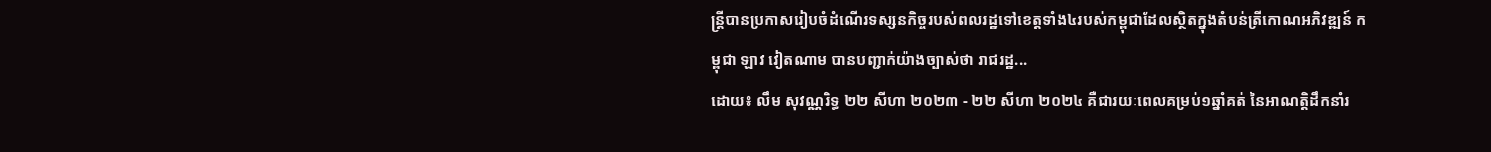ន្ត្រីបានប្រកាសរៀបចំដំណើរទស្សនកិច្ចរបស់ពលរដ្ឋទៅខេត្តទាំង៤របស់កម្ពុជាដែលស្ថិតក្នុងតំបន់ត្រីកោណអភិវឌ្ឍន៍ កម្ពុជា ឡាវ វៀតណាម បានបញ្ជាក់យ៉ាងច្បាស់ថា រាជរដ្ឋ...
ដោយ៖ លឹម សុវណ្ណរិទ្ធ ២២ សីហា ២០២៣ - ២២ សីហា ២០២៤ គឺជារយៈពេលគម្រប់១ឆ្នាំគត់ នៃអាណត្តិដឹកនាំរ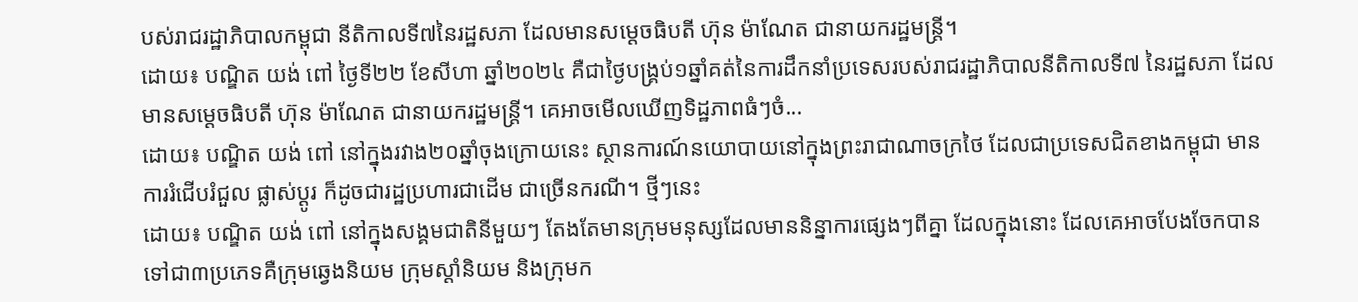បស់រាជរដ្ឋាភិបាលកម្ពុជា នីតិកាលទី៧នៃរដ្ឋសភា ដែលមានសម្ដេចធិបតី ហ៊ុន ម៉ាណែត ជានាយករដ្ឋមន្ត្រី។
ដោយ៖ បណ្ឌិត យង់ ពៅ ថ្ងៃទី២២ ខែសីហា ឆ្នាំ២០២៤ គឺជាថ្ងៃបង្គ្រប់១ឆ្នាំគត់នៃការដឹកនាំប្រទេសរបស់រាជរដ្ឋាភិបាលនីតិកាលទី៧ នៃរដ្ឋសភា ដែលមានសម្ដេចធិបតី ហ៊ុន ម៉ាណែត ជានាយករដ្ឋមន្ត្រី។ គេអាចមើលឃើញទិដ្ឋភាពធំៗចំ...
ដោយ៖ បណ្ឌិត យង់ ពៅ នៅក្នុងរវាង២០ឆ្នាំចុងក្រោយនេះ ស្ថានការណ៍នយោបាយនៅក្នុងព្រះរាជាណាចក្រថៃ ដែលជាប្រទេសជិតខាងកម្ពុជា មានការរំជើបរំជួល ផ្លាស់ប្ដូរ ក៏ដូចជារដ្ឋប្រហារជាដើម ជាច្រើនករណី។ ថ្មីៗនេះ
ដោយ៖ បណ្ឌិត យង់ ពៅ នៅក្នុងសង្គមជាតិនីមួយៗ តែងតែមានក្រុមមនុស្សដែលមាននិន្នាការផ្សេងៗពីគ្នា ដែលក្នុងនោះ ដែលគេអាចបែងចែកបានទៅជា៣ប្រភេទគឺក្រុមឆ្វេងនិយម ក្រុមស្ដាំនិយម និងក្រុមក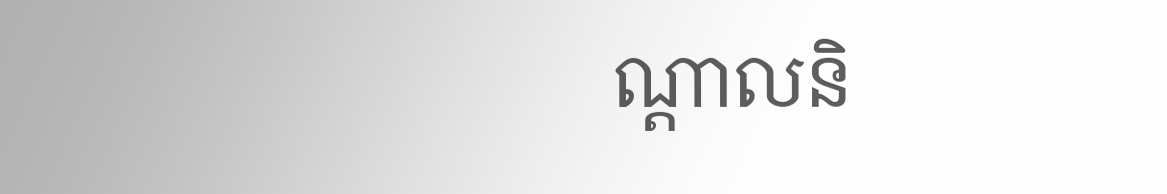ណ្ដាលនិ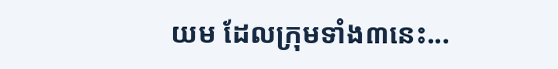យម ដែលក្រុមទាំង៣នេះ...